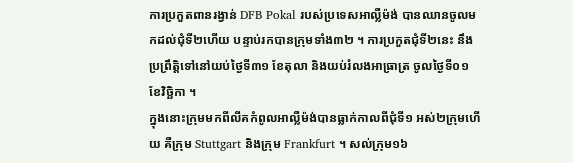ការប្រកួតពានរង្វាន់ DFB Pokal របស់ប្រទេសអាល្លឺម៉ង់ បានឈានចូលមកដល់ជុំទី២ហើយ បន្ទាប់រកបានក្រុមទាំង៣២ ។ ការប្រកួតជុំទី២នេះ នឹងប្រព្រឹត្តិទៅនៅយប់ថ្ងៃទី៣១ ខែតុលា និងយប់រំលងអាធ្រាត្រ ចូលថ្ងៃទី០១ ខែវិច្ឆិកា ។
ក្នុងនោះក្រុមមកពីលីគកំពូលអាល្លឺម៉ង់បានធ្លាក់កាលពីជុំទី១ អស់២ក្រុមហើយ គឺក្រុម Stuttgart និងក្រុម Frankfurt ។ សល់ក្រុម១៦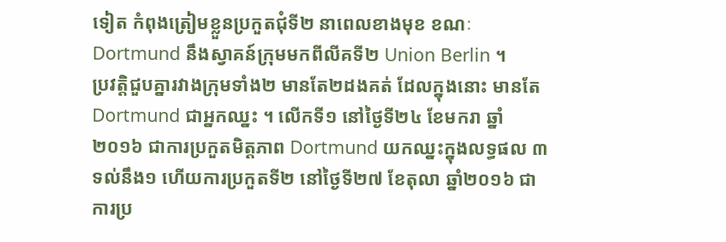ទៀត កំពុងត្រៀមខ្លួនប្រកួតជុំទី២ នាពេលខាងមុខ ខណៈ Dortmund នឹងស្វាគន៍ក្រុមមកពីលីគទី២ Union Berlin ។
ប្រវត្តិជួបគ្នារវាងក្រុមទាំង២ មានតែ២ដងគត់ ដែលក្នុងនោះ មានតែ Dortmund ជាអ្នកឈ្នះ ។ លើកទី១ នៅថ្ងៃទី២៤ ខែមករា ឆ្នាំ២០១៦ ជាការប្រកួតមិត្តភាព Dortmund យកឈ្នះក្នុងលទ្ធផល ៣ទល់នឹង១ ហើយការប្រកួតទី២ នៅថ្ងៃទី២៧ ខែតុលា ឆ្នាំ២០១៦ ជាការប្រ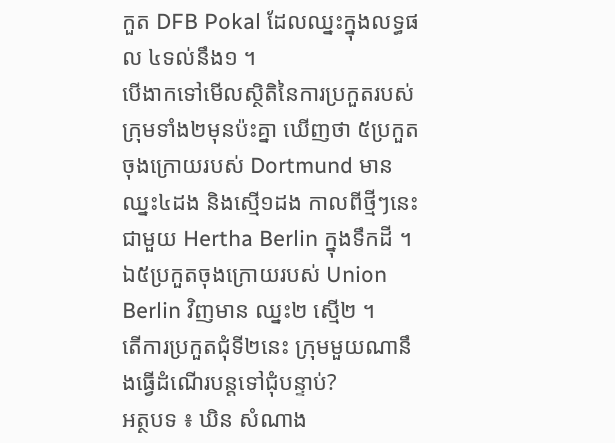កួត DFB Pokal ដែលឈ្នះក្នុងលទ្ធផល ៤ទល់នឹង១ ។
បើងាកទៅមើលស្ថិតិនៃការប្រកួតរបស់ក្រុមទាំង២មុនប៉ះគ្នា ឃើញថា ៥ប្រកួតចុងក្រោយរបស់ Dortmund មានឈ្នះ៤ដង និងស្មើ១ដង កាលពីថ្មីៗនេះ ជាមួយ Hertha Berlin ក្នុងទឹកដី ។ ឯ៥ប្រកួតចុងក្រោយរបស់ Union Berlin វិញមាន ឈ្នះ២ ស្មើ២ ។
តើការប្រកួតជុំទី២នេះ ក្រុមមួយណានឹងធ្វើដំណើរបន្តទៅជុំបន្ទាប់?
អត្ថបទ ៖ ឃិន សំណាង